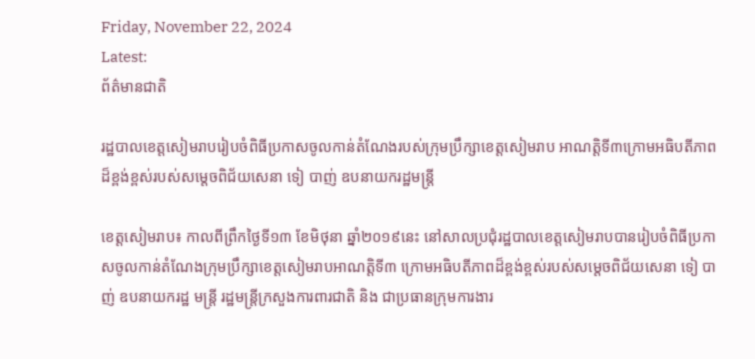Friday, November 22, 2024
Latest:
ព័ត៌មានជាតិ

រដ្ឋបាលខេត្តសៀមរាបរៀបចំពិធីប្រកាសចូលកាន់តំណែងរបស់ក្រុមប្រឹក្សាខេត្តសៀមរាប អាណត្តិទី៣ក្រោមអធិបតីភាពដ៏ខ្ពង់ខ្ពស់របស់សម្តេចពិជ័យសេនា ទៀ បាញ់ ឧបនាយករដ្ឋមន្ត្រី

ខេត្តសៀមរាប៖ កាលពីព្រឹកថ្ងៃទី១៣ ខែមិថុនា ឆ្នាំ២០១៩នេះ នៅសាលប្រជុំរដ្ឋបាលខេត្តសៀមរាបបានរៀបចំពិធីប្រកាសចូលកាន់តំណែងក្រុមប្រឹក្សាខេត្តសៀមរាបអាណត្តិទី៣ ក្រោមអធិបតីភាពដ៏ខ្ពង់ខ្ពស់របស់សម្តេចពិជ័យសេនា ទៀ បាញ់ ឧបនាយករដ្ឋ មន្ត្រី រដ្ឋមន្ត្រីក្រសួងការពារជាតិ និង ជាប្រធានក្រុមការងារ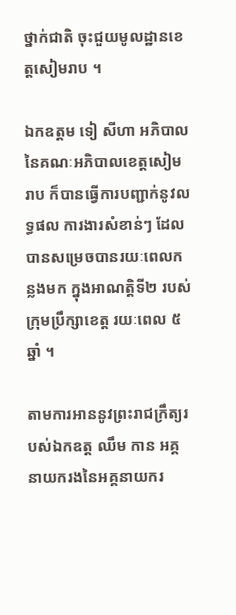ថ្នាក់ជាតិ ចុះជួយមូលដ្ឋានខេត្តសៀមរាប ។

ឯកឧត្តម ទៀ សីហា អភិបាលនៃគណៈអភិបាលខេត្តសៀមរាប ក៏បានធ្វើការបញ្ជាក់នូវលទ្ធផល ការងារសំខាន់ៗ ដែលបានសម្រេចបានរយៈពេលកន្លងមក ក្នុងអាណត្តិទី២ របស់ក្រុមប្រឹក្សាខេត្ត រយៈពេល ៥ឆ្នាំ ។

តាមការអាននូវព្រះរាជក្រឹត្យរបស់ឯកឧត្ត ឈឹម កាន អគ្គនាយករងនៃអគ្គនាយករ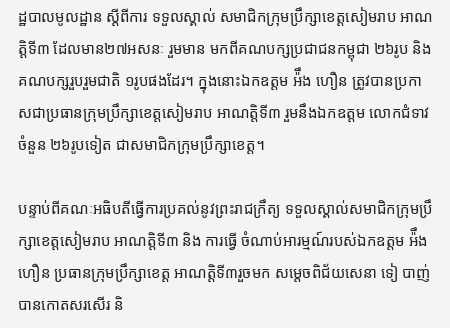ដ្ឋបាលមូលដ្ឋាន ស្តីពីការ ទទួលស្គាល់ សមាជិកក្រុមប្រឹក្សាខេត្តសៀមរាប អាណត្តិទី៣ ដែលមាន២៧អសនៈ រួមមាន មកពីគណបក្សប្រជាជនកម្ពុជា ២៦រូប និង គណបក្សរួបរួមជាតិ ១រូបផងដែរ។ ក្នុងនោះឯកឧត្តម អ៉ឹង ហឿន ត្រូវបានប្រកាសជាប្រធានក្រុមប្រឹក្សាខេត្តសៀមរាប អាណត្តិទី៣ រួមនឹងឯកឧត្តម លោកជំទាវ ចំនួន ២៦រូបទៀត ជាសមាជិកក្រុមប្រឹក្សាខេត្ត។

បន្ទាប់ពីគណៈអធិបតីធ្វើការប្រគល់នូវព្រះរាជក្រឹត្យ ទទួលស្គាល់សមាជិកក្រុមប្រឹក្សាខេត្តសៀមរាប អាណត្តិទី៣ និង ការធ្វើ ចំណាប់អារម្មណ៍របស់ឯកឧត្តម អ៉ឹង ហឿន ប្រធានក្រុមប្រឹក្សាខេត្ត អាណត្តិទី៣រួចមក សម្តេចពិជ័យសេនា ទៀ បាញ់ បានកោតសរសើរ និ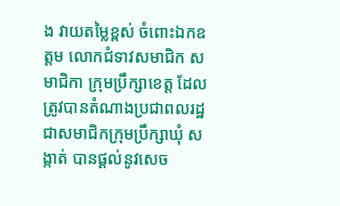ង វាយតម្លៃខ្ពស់ ចំពោះឯកឧត្តម លោកជំទាវសមាជិក សមាជិកា ក្រុមប្រឹក្សាខេត្ត ដែលត្រូវបានតំណាងប្រជាពលរដ្ឋ ជាសមាជិកក្រុមប្រឹក្សាឃុំ សង្កាត់ បានផ្តល់នូវសេច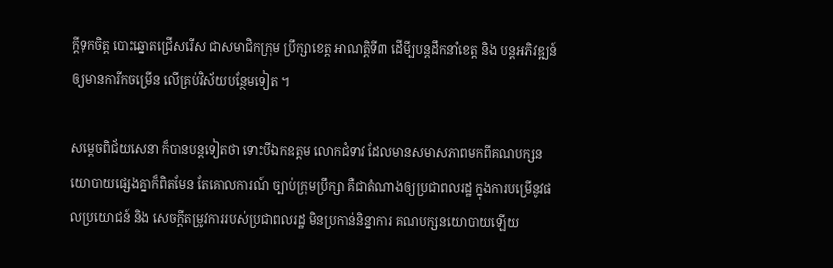ក្តីទុកចិត្ត បោះឆ្នោតជ្រើសរើស ជាសមាជិកក្រុម ប្រឹក្សាខេត្ត អាណត្តិទី៣ ដើមី្បបន្តដឹកនាំខេត្ត និង បន្តអភិវឌ្ឍន៍ឲ្យមានការីកចម្រើន លើគ្រប់វិស័យបន្ថែមទៀត ។

សម្តេចពិជ័យសេនា ក៏បានបន្តទៀតថា ទោះបីឯកឧត្តម លោកជំទាវ ដែលមានសមាសភាពមកពីគណបក្សនយោបាយផ្សេងគ្នាក៏ពិតមែន តែគោលការណ៍ ច្បាប់ក្រុមប្រឹក្សា គឺជាតំណាងឲ្យប្រជាពលរដ្ឋ ក្នុងការបម្រើនូវផលប្រយោជន៍ និង សេចក្តីតម្រូវការរបស់ប្រជាពលរដ្ឋ មិនប្រកាន់និន្នាការ គណបក្សនយោបាយឡើយ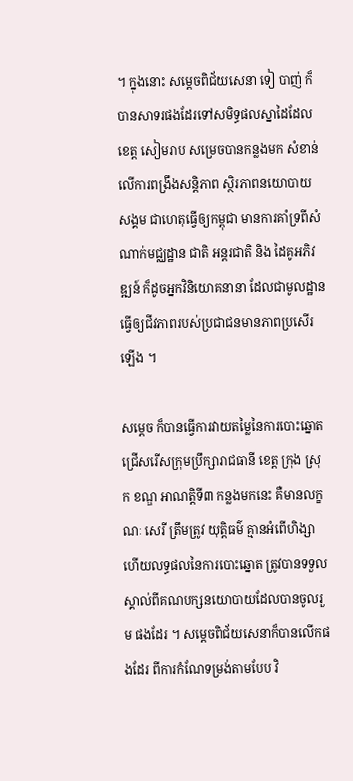។ ក្នុងនោះ សម្តេចពិជ័យសេនា ទៀ បាញ់ ក៏បានសាទរផងដែរទៅសមិទ្ធផលស្នាដៃដែលខេត្ត សៀមរាប សម្រេចបានកន្លងមក សំខាន់លើការពង្រឹងសន្តិភាព ស្ថិរភាពនយោបាយ សង្គម ជាហេតុធ្វើឲ្យកម្ពុជា មានការគាំទ្រពីសំណាក់មជ្ឈដ្ឋាន ជាតិ អន្តរជាតិ និង ដៃគូអភិវឌ្ឍន៍ ក៏ដូចអ្នកវិនិយោគនានា ដែលជាមូលដ្ឋានធ្វើឲ្យជីវភាពរបស់ប្រជាជនមានភាពប្រសើរឡើង ។

សម្តេច ក៏បានធ្វើការវាយតម្លៃនៃការបោះឆ្នោតជ្រើសរើសក្រុមប្រឹក្សារាជធានី ខេត្ត ក្រុង ស្រុក ខណ្ឌ អាណត្តិទី៣ កន្លងមកនេះ គឺមានលក្ខណៈ សេរី ត្រឹមត្រូវ យុត្តិធម៌ គ្មានអំពើហិង្សា ហើយលទ្ធផលនៃការបោះឆ្នោត ត្រូវបានទទួល ស្គាល់ពីគណបក្សនយោបាយដែលបានចូលរួម ផងដែរ ។ សម្តេចពិជ័យសេនាក៏បានលើកផងដែរ ពីការកំណែទម្រង់តាមបែប វិ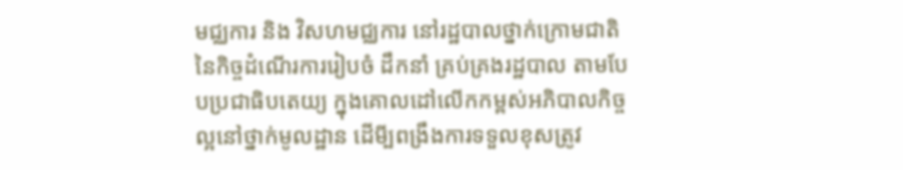មជ្ឈការ និង វិសហមជ្ឈការ នៅរដ្ឋបាលថ្នាក់ក្រោមជាតិ នៃកិច្ចដំណើរការរៀបចំ ដឹកនាំ គ្រប់គ្រងរដ្ឋបាល តាមបែបប្រជាធិបតេយ្យ ក្នុងគោលដៅលើកកម្ពស់អភិបាលកិច្ចល្អនៅថ្នាក់មូលដ្ឋាន ដើមី្បពង្រឹងការទទួលខុសត្រូវ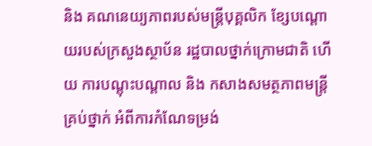និង គណនេយ្យភាពរបស់មន្ត្រីបុគ្គលិក ខែ្សបណ្តោយរបស់ក្រសួងស្ថាប័ន រដ្ឋបាលថ្នាក់ក្រោមជាតិ ហើយ ការបណ្តុះបណ្តាល និង កសាងសមត្ថភាពមន្ត្រីគ្រប់ថ្នាក់ អំពីការកំណែទម្រង់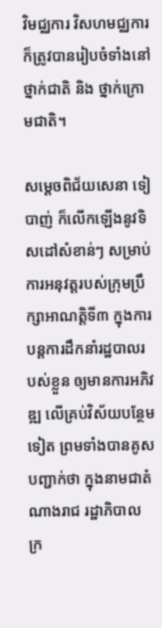វិមជ្ឈការ វិសហមជ្ឈការ ក៏ត្រូវបានរៀបចំទាំងនៅថ្នាក់ជាតិ និង ថ្នាក់ក្រោមជាតិ។

សម្តេចពិជ័យសេនា ទៀ បាញ់ ក៏លើកឡើងនូវទិសដៅសំខាន់ៗ សម្រាប់ការអនុវត្តរបស់ក្រុមប្រឹក្សាអាណត្តិទី៣ ក្នុងការបន្តការដឹកនាំរដ្ឋបាលរបស់ខ្លួន ឲ្យមានការអភិវឌ្ឍ លើគ្រប់វិស័យបន្ថែមទៀត ព្រមទាំងបានគូសបញ្ជាក់ថា ក្នុងនាមជាតំណាងរាជ រដ្ឋាភិបាល ក្រ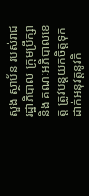សួង ស្ថាប័ន របស់រាជរដ្ឋាភិបាល ក្រុមប្រឹក្សា និង គណៈអភិបាលខេត្ត ត្រូវបន្តយកចិត្តទុកដាក់អនុវត្តនូវកិ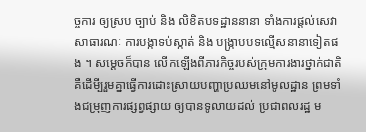ច្ចការ ឲ្យស្រប ច្បាប់ និង លិខិតបទដ្ឋាននានា ទាំងការផ្តល់សេវាសាធារណៈ ការបង្កាទប់ស្កាត់ និង បង្រ្កាបបទល្មើសនានាទៀតផង ។ សម្តេចក៏បាន លើកឡើងពីភារកិច្ចរបស់ក្រុមការងារថ្នាក់ជាតិ គឺដើមី្បរួមគ្នាធ្វើការដោះស្រាយបញ្ហាប្រឈមនៅមូលដ្ឋាន ព្រមទាំងជម្រុញការផ្សព្វផ្សាយ ឲ្យបានទូលាយដល់ ប្រជាពលរដ្ឋ ម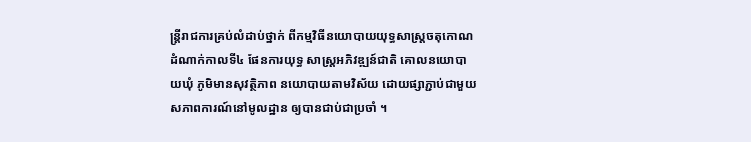ន្ត្រីរាជការគ្រប់លំដាប់ថ្នាក់ ពីកម្មវិធីនយោបាយយុទ្ធសាស្ត្រចតុកោណដំណាក់កាលទី៤ ផែនការយុទ្ធ សាស្ត្រអភិវឌ្ឍន៍ជាតិ គោលនយោបាយឃុំ ភូមិមានសុវត្ថិភាព នយោបាយតាមវិស័យ ដោយផ្សាភ្ជាប់ជាមួយសភាពការណ៍នៅមូលដ្ឋាន ឲ្យបានជាប់ជាប្រចាំ ។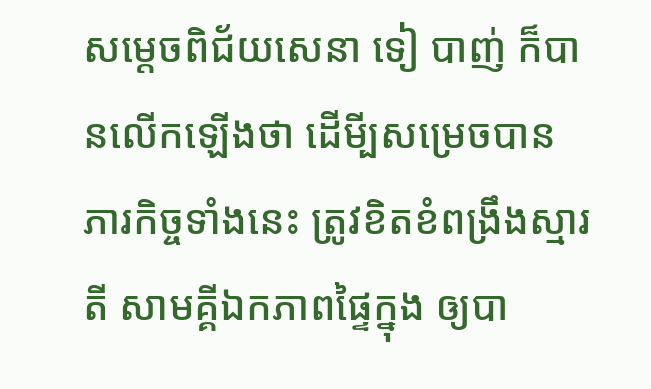សម្តេចពិជ័យសេនា ទៀ បាញ់ ក៏បានលើកឡើងថា ដើមី្បសម្រេចបានភារកិច្ចទាំងនេះ ត្រូវខិតខំពង្រឹងស្មារតី សាមគ្គីឯកភាពផ្ទៃក្នុង ឲ្យបា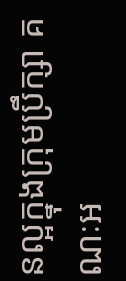នល្អក្នុងក្រុមប្រឹក្សា គណៈអ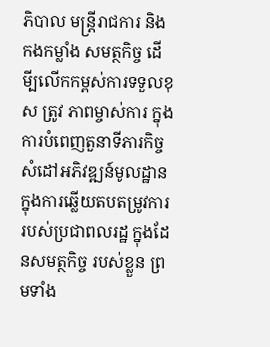ភិបាល មន្ត្រីរាជការ និង កងកម្លាំង សមត្ថកិច្ច ដើមី្បលើកកម្ពស់ការទទួលខុស ត្រូវ ភាពម្ចាស់ការ ក្នុងការបំពេញតួនាទីភារកិច្ច សំដៅអភិវឌ្ឍន៍មូលដ្ឋាន ក្នុងការឆ្លើយតបតម្រូវការរបស់ប្រជាពលរដ្ឋ ក្នុងដែនសមត្ថកិច្ច របស់ខ្លួន ព្រមទាំង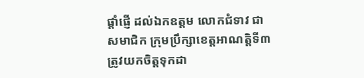ផ្តាំផ្ញើ ដល់ឯកឧត្តម លោកជំទាវ ជាសមាជិក ក្រុមប្រឹក្សាខេត្តអាណត្តិទី៣ ត្រូវយកចិត្ដទុកដា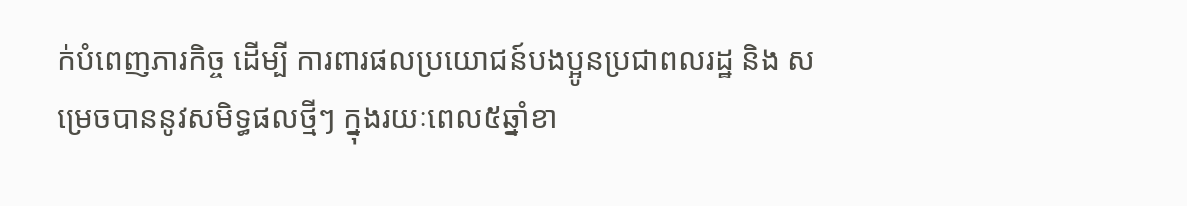ក់បំពេញភារកិច្ច ដើម្បី ការពារផលប្រយោជន៍បងប្អូនប្រជាពលរដ្ឋ និង សម្រេចបាននូវសមិទ្ធផលថ្មីៗ ក្នុងរយៈពេល៥ឆ្នាំខា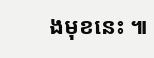ងមុខនេះ ៕